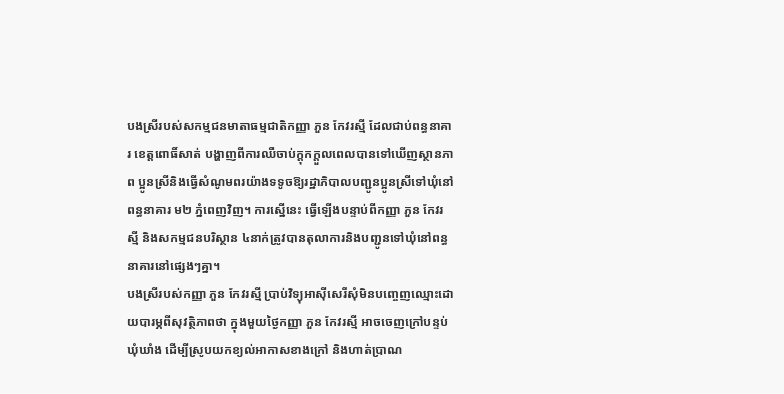បងស្រីរបស់សកម្មជនមាតាធម្មជាតិកញ្ញា ភួន កែវរស្មី ដែលជាប់ពន្ធនាគារ ខេត្តពោធិ៍សាត់ បង្ហាញពីការឈឺចាប់ក្ដុកក្ដួលពេលបានទៅឃើញស្ថានភាព ប្អូនស្រីនិងធ្វើសំណូមពរយ៉ាងទទូចឱ្យរដ្ឋាភិបាលបញ្ជូនប្អូនស្រីទៅឃុំនៅពន្ធនាគារ ម២ ភ្នំពេញវិញ។ ការស្នើនេះ ធ្វើឡើងបន្ទាប់ពីកញ្ញា ភួន កែវរស្មី និងសកម្មជនបរិស្ថាន ៤នាក់ត្រូវបានតុលាការនិងបញ្ជូនទៅឃុំនៅពន្ធនាគារនៅផ្សេងៗគ្នា។
បងស្រីរបស់កញ្ញា ភួន កែវរស្មី ប្រាប់វិទ្យុអាស៊ីសេរីសុំមិនបញ្ចេញឈ្មោះដោយបារម្ភពីសុវត្ថិភាពថា ក្នុងមួយថ្ងៃកញ្ញា ភួន កែវរស្មី អាចចេញក្រៅបន្ទប់ឃុំឃាំង ដើម្បីស្រូបយកខ្យល់អាកាសខាងក្រៅ និងហាត់ប្រាណ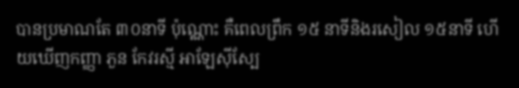បានប្រមាណតែ ៣០នាទី ប៉ុណ្ណោះ គឺពេលព្រឹក ១៥ នាទីនិងរសៀល ១៥នាទី ហើយឃើញកញ្ញា ភួន កែវរស្មី អាឡែស៊ីស្បែ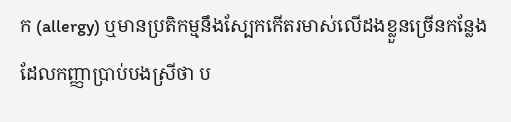ក (allergy) ឬមានប្រតិកម្មនឹងស្បែកកើតរមាស់លើដងខ្លួនច្រើនកន្លែង ដែលកញ្ញាប្រាប់បងស្រីថា ប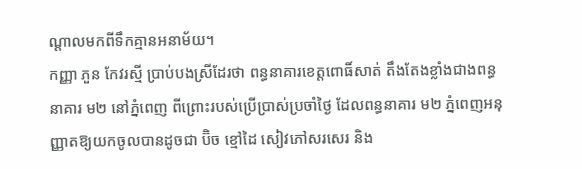ណ្ដាលមកពីទឹកគ្មានអនាម័យ។
កញ្ញា ភួន កែវរស្មី ប្រាប់បងស្រីដែរថា ពន្ធនាគារខេត្តពោធិ៍សាត់ តឹងតែងខ្លាំងជាងពន្ធនាគារ ម២ នៅភ្នំពេញ ពីព្រោះរបស់ប្រើប្រាស់ប្រចាំថ្ងៃ ដែលពន្ធនាគារ ម២ ភ្នំពេញអនុញ្ញាតឱ្យយកចូលបានដូចជា ប៊ិច ខ្មៅដៃ សៀវភៅសរសេរ និង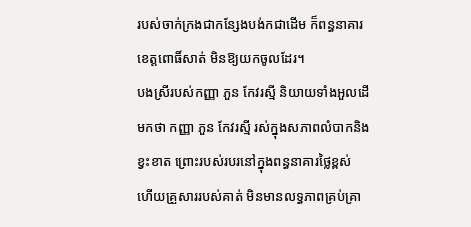របស់ចាក់ក្រងជាកន្សែងបង់កជាដើម ក៏ពន្ធនាគារខេត្តពោធិ៍សាត់ មិនឱ្យយកចូលដែរ។
បងស្រីរបស់កញ្ញា ភួន កែវរស្មី និយាយទាំងអួលដើមកថា កញ្ញា ភួន កែវរស្មី រស់ក្នុងសភាពលំបាកនិងខ្វះខាត ព្រោះរបស់របរនៅក្នុងពន្ធនាគារថ្លៃខ្ពស់ ហើយគ្រួសាររបស់គាត់ មិនមានលទ្ធភាពគ្រប់គ្រា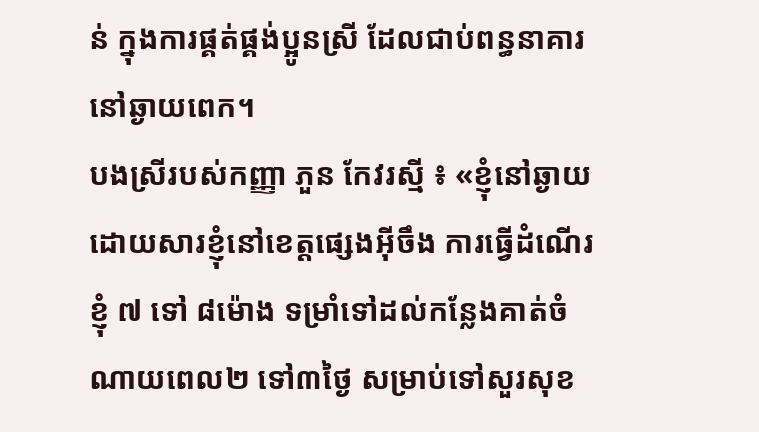ន់ ក្នុងការផ្គត់ផ្គង់ប្អូនស្រី ដែលជាប់ពន្ធនាគារនៅឆ្ងាយពេក។
បងស្រីរបស់កញ្ញា ភួន កែវរស្មី ៖ «ខ្ញុំនៅឆ្ងាយដោយសារខ្ញុំនៅខេត្តផ្សេងអ៊ីចឹង ការធ្វើដំណើរខ្ញុំ ៧ ទៅ ៨ម៉ោង ទម្រាំទៅដល់កន្លែងគាត់ចំណាយពេល២ ទៅ៣ថ្ងៃ សម្រាប់ទៅសួរសុខ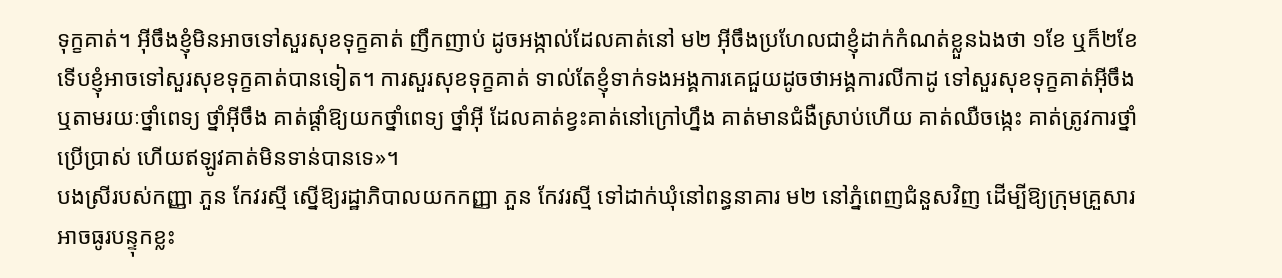ទុក្ខគាត់។ អ៊ីចឹងខ្ញុំមិនអាចទៅសួរសុខទុក្ខគាត់ ញឹកញាប់ ដូចអង្កាល់ដែលគាត់នៅ ម២ អ៊ីចឹងប្រហែលជាខ្ញុំដាក់កំណត់ខ្លួនឯងថា ១ខែ ឬក៏២ខែ ទើបខ្ញុំអាចទៅសួរសុខទុក្ខគាត់បានទៀត។ ការសួរសុខទុក្ខគាត់ ទាល់តែខ្ញុំទាក់ទងអង្គការគេជួយដូចថាអង្គការលីកាដូ ទៅសួរសុខទុក្ខគាត់អ៊ីចឹង ឬតាមរយៈថ្នាំពេទ្យ ថ្នាំអ៊ីចឹង គាត់ផ្ដាំឱ្យយកថ្នាំពេទ្យ ថ្នាំអ៊ី ដែលគាត់ខ្វះគាត់នៅក្រៅហ្នឹង គាត់មានជំងឺស្រាប់ហើយ គាត់ឈឺចង្កេះ គាត់ត្រូវការថ្នាំប្រើប្រាស់ ហើយឥឡូវគាត់មិនទាន់បានទេ»។
បងស្រីរបស់កញ្ញា ភួន កែវរស្មី ស្នើឱ្យរដ្ឋាភិបាលយកកញ្ញា ភួន កែវរស្មី ទៅដាក់ឃុំនៅពន្ធនាគារ ម២ នៅភ្នំពេញជំនួសវិញ ដើម្បីឱ្យក្រុមគ្រួសារអាចធូរបន្ទុកខ្លះ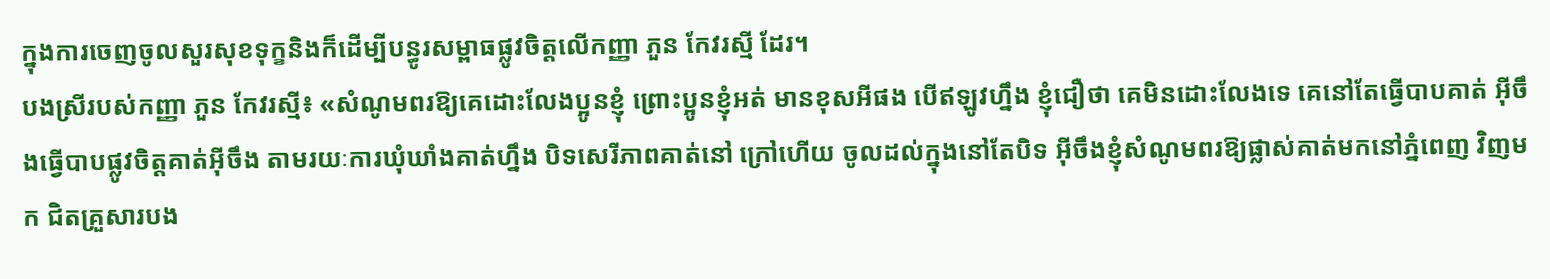ក្នុងការចេញចូលសួរសុខទុក្ខនិងក៏ដើម្បីបន្ធូរសម្ពាធផ្លូវចិត្តលើកញ្ញា ភួន កែវរស្មី ដែរ។
បងស្រីរបស់កញ្ញា ភួន កែវរស្មី៖ «សំណូមពរឱ្យគេដោះលែងប្អូនខ្ញុំ ព្រោះប្អូនខ្ញុំអត់ មានខុសអីផង បើឥឡូវហ្នឹង ខ្ញុំជឿថា គេមិនដោះលែងទេ គេនៅតែធ្វើបាបគាត់ អ៊ីចឹងធ្វើបាបផ្លូវចិត្តគាត់អ៊ីចឹង តាមរយៈការឃុំឃាំងគាត់ហ្នឹង បិទសេរីភាពគាត់នៅ ក្រៅហើយ ចូលដល់ក្នុងនៅតែបិទ អ៊ីចឹងខ្ញុំសំណូមពរឱ្យផ្លាស់គាត់មកនៅភ្នំពេញ វិញមក ជិតគ្រួសារបង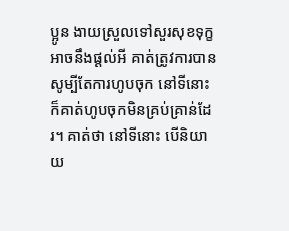ប្អូន ងាយស្រួលទៅសួរសុខទុក្ខអាចនឹងផ្ដល់អី គាត់ត្រូវការបាន សូម្បីតែការហូបចុក នៅទីនោះក៏គាត់ហូបចុកមិនគ្រប់គ្រាន់ដែរ។ គាត់ថា នៅទីនោះ បើនិយាយ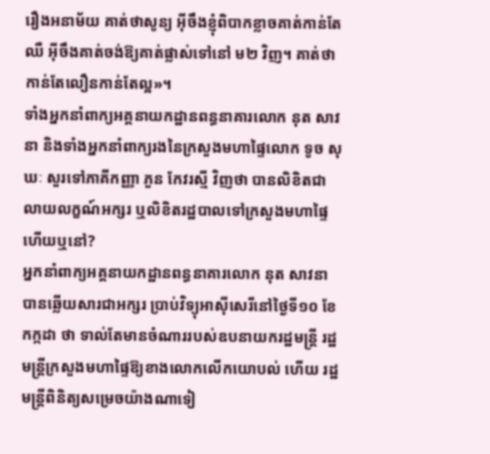រឿងអនាម័យ គាត់ថាសូន្យ អ៊ីចឹងខ្ញុំពិបាកខ្លាចគាត់កាន់តែឈឺ អ៊ីចឹងគាត់ចង់ឱ្យគាត់ផ្លាស់ទៅនៅ ម២ វិញ។ គាត់ថា កាន់តែលឿនកាន់តែល្អ»។
ទាំងអ្នកនាំពាក្យអគ្គនាយកដ្ឋានពន្ធនាគារលោក នុត សាវនា និងទាំងអ្នកនាំពាក្យរងនៃក្រសួងមហាផ្ទៃលោក ទូច សុឃៈ សួរទៅភាគីកញ្ញា ភួន កែវរស្មី វិញថា បានលិខិតជាលាយលក្ខណ៍អក្សរ ឬលិខិតរដ្ឋបាលទៅក្រសួងមហាផ្ទៃហើយឬនៅ?
អ្នកនាំពាក្យអគ្គនាយកដ្ឋានពន្ធនាគារលោក នុត សាវនា បានឆ្លើយសារជាអក្សរ ប្រាប់វិទ្យុអាស៊ីសេរីនៅថ្ងៃទី១០ ខែកក្កដា ថា ទាល់តែមានចំណាររបស់ឧបនាយករដ្ឋមន្ត្រី រដ្ឋមន្ត្រីក្រសួងមហាផ្ទៃឱ្យខាងលោកលើកយោបល់ ហើយ រដ្ឋមន្ត្រីពិនិត្យសម្រេចយ៉ាងណាទៀ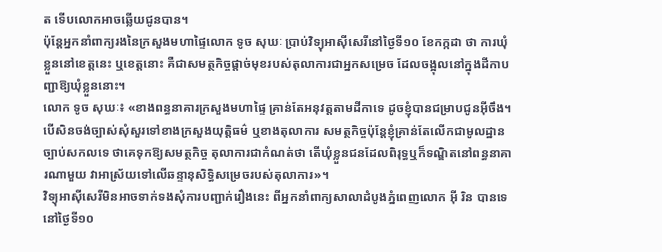ត ទើបលោកអាចឆ្លើយជូនបាន។
ប៉ុន្តែអ្នកនាំពាក្យរងនៃក្រសួងមហាផ្ទៃលោក ទូច សុឃៈ ប្រាប់វិទ្យុអាស៊ីសេរីនៅថ្ងៃទី១០ ខែកក្កដា ថា ការឃុំខ្លួននៅខេត្តនេះ ឬខេត្តនោះ គឺជាសមត្ថកិច្ចផ្ដាច់មុខរបស់តុលាការជាអ្នកសម្រេច ដែលចង្អុលនៅក្នុងដីកាបញ្ជាឱ្យឃុំខ្លួននោះ។
លោក ទូច សុឃៈ៖ «ខាងពន្ធនាគារក្រសួងមហាផ្ទៃ គ្រាន់តែអនុវត្តតាមដីកាទេ ដូចខ្ញុំបានជម្រាបជូនអ៊ីចឹង។ បើសិនចង់ច្បាស់សុំសួរទៅខាងក្រសួងយុត្តិធម៌ ឬខាងតុលាការ សមត្ថកិច្ចប៉ុន្តែខ្ញុំគ្រាន់តែលើកជាមូលដ្ឋានច្បាប់សកលទេ ថាគេទុកឱ្យសមត្ថកិច្ច តុលាការជាកំណត់ថា តើឃុំខ្លួនជនដែលពិរុទ្ធឬក៏ទណ្ឌិតនៅពន្ធនាគារណាមួយ វាអាស្រ័យទៅលើឆន្ទានុសិទ្ធិសម្រេចរបស់តុលាការ»។
វិទ្យុអាស៊ីសេរីមិនអាចទាក់ទងសុំការបញ្ជាក់រឿងនេះ ពីអ្នកនាំពាក្យសាលាដំបូងភ្នំពេញលោក អ៊ី រិន បានទេ នៅថ្ងៃទី១០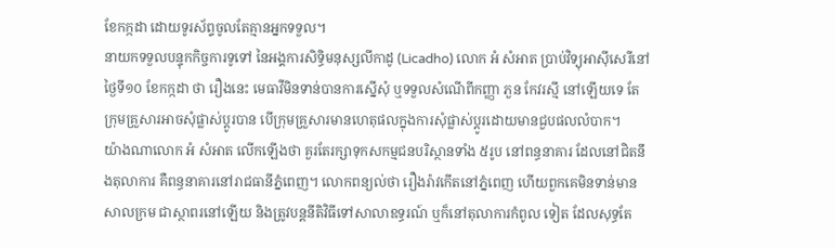ខែកក្កដា ដោយទូរស័ព្ទចូលតែគ្មានអ្នកទទួល។
នាយកទទួលបន្ទុកកិច្ចការទូទៅ នៃអង្គការសិទ្ធិមនុស្សលីកាដូ (Licadho) លោក អំ សំអាត ប្រាប់វិទ្យុអាស៊ីសេរីនៅថ្ងៃទី១០ ខែកក្កដា ថា រឿងនេះ មេធាវីមិនទាន់បានការស្នើសុំ ឬទទួលសំណើពីកញ្ញា ភួន កែវរស្មី នៅឡើយទេ តែក្រុមគ្រួសារអាចសុំផ្លាស់ប្តូរបាន បើក្រុមគ្រួសារមានហេតុផលក្នុងការសុំផ្លាស់ប្ដូរដោយមានជួបផលលំបាក។
យ៉ាងណាលោក អំ សំអាត លើកឡើងថា គួរតែរក្សាទុកសកម្មជនបរិស្ថានទាំង ៥រូប នៅពន្ធនាគារ ដែលនៅជិតនឹងតុលាការ គឺពន្ធនាគារនៅរាជធានីភ្នំពេញ។ លោកពន្យល់ថា រឿងរ៉ាវកើតនៅភ្នំពេញ ហើយពួកគេមិនទាន់មានសាលក្រម ជាស្ថាពរនៅឡើយ និងត្រូវបន្តនីតិវិធីទៅសាលាឧទ្ធរណ៍ ឬក៏នៅតុលាការកំពូល ទៀត ដែលសុទ្ធតែ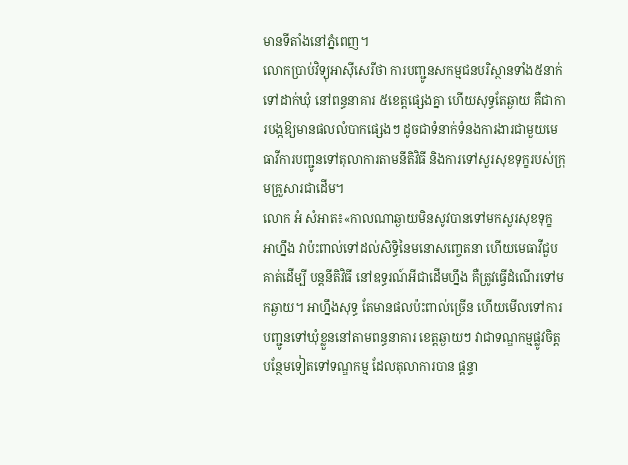មានទីតាំងនៅភ្នំពេញ។
លោកប្រាប់វិទ្យុអាស៊ីសេរីថា ការបញ្ជូនសកម្មជនបរិស្ថានទាំង៥នាក់ ទៅដាក់ឃុំ នៅពន្ធនាគារ ៥ខេត្តផ្សេងគ្នា ហើយសុទ្ធតែឆ្ងាយ គឺជាការបង្កឱ្យមានផលលំបាកផ្សេងៗ ដូចជាទំនាក់ទំនងការងារជាមួយមេធាវីការបញ្ជូនទៅតុលាការតាមនីតិវិធី និងការទៅសួរសុខទុក្ខរបស់ក្រុមគ្រួសារជាដើម។
លោក អំ សំអាត៖«កាលណាឆ្ងាយមិនសូវបានទៅមកសួរសុខទុក្ខ អាហ្នឹង វាប៉ះពាល់ទៅដល់សិទ្ធិនៃមនោសញ្ចេតនា ហើយមេធាវីជួបគាត់ដើម្បី បន្តនីតិវិធី នៅឧទ្ធរណ៍អីជាដើមហ្នឹង គឺត្រូវធ្វើដំណើរទៅមកឆ្ងាយ។ អាហ្នឹងសុទ្ធ តែមានផលប៉ះពាល់ច្រើន ហើយមើលទៅការបញ្ជូនទៅឃុំខ្លួននៅតាមពន្ធនាគារ ខេត្តឆ្ងាយៗ វាជាទណ្ឌកម្មផ្លូវចិត្តបន្ថែមទៀតទៅទណ្ឌកម្ម ដែលតុលាការបាន ផ្ដន្ទា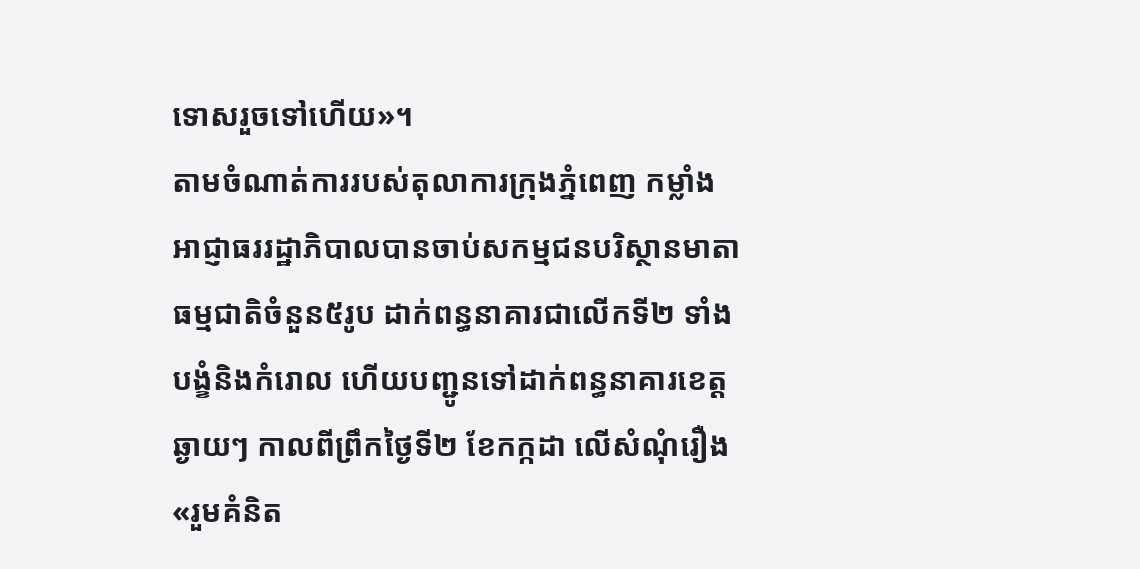ទោសរួចទៅហើយ»។
តាមចំណាត់ការរបស់តុលាការក្រុងភ្នំពេញ កម្លាំងអាជ្ញាធររដ្ឋាភិបាលបានចាប់សកម្មជនបរិស្ថានមាតាធម្មជាតិចំនួន៥រូប ដាក់ពន្ធនាគារជាលើកទី២ ទាំងបង្ខំនិងកំរោល ហើយបញ្ជូនទៅដាក់ពន្ធនាគារខេត្តឆ្ងាយៗ កាលពីព្រឹកថ្ងៃទី២ ខែកក្កដា លើសំណុំរឿង«រួមគំនិត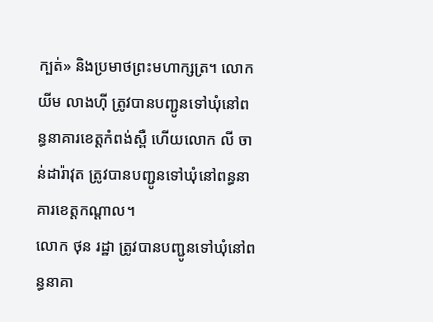ក្បត់» និងប្រមាថព្រះមហាក្សត្រ។ លោក យីម លាងហ៊ី ត្រូវបានបញ្ជូនទៅឃុំនៅពន្ធនាគារខេត្តកំពង់ស្ពឺ ហើយលោក លី ចាន់ដារ៉ាវុត ត្រូវបានបញ្ជូនទៅឃុំនៅពន្ធនាគារខេត្តកណ្តាល។
លោក ថុន រដ្ឋា ត្រូវបានបញ្ជូនទៅឃុំនៅពន្ធនាគា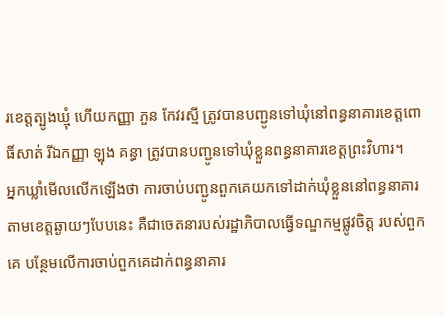រខេត្តត្បូងឃ្មុំ ហើយកញ្ញា ភួន កែវរស្មី ត្រូវបានបញ្ជូនទៅឃុំនៅពន្ធនាគារខេត្តពោធិ៍សាត់ រីឯកញ្ញា ឡុង គន្ធា ត្រូវបានបញ្ជូនទៅឃុំខ្លួនពន្ធនាគារខេត្តព្រះវិហារ។
អ្នកឃ្លាំមើលលើកឡើងថា ការចាប់បញ្ជូនពួកគេយកទៅដាក់ឃុំខ្លួននៅពន្ធនាគារ តាមខេត្តឆ្ងាយៗបែបនេះ គឺជាចេតនារបស់រដ្ឋាភិបាលធ្វើទណ្ឌកម្មផ្លូវចិត្ត របស់ពួកគេ បន្ថែមលើការចាប់ពួកគេដាក់ពន្ធនាគារ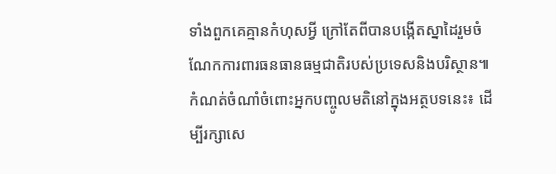ទាំងពួកគេគ្មានកំហុសអ្វី ក្រៅតែពីបានបង្កើតស្នាដៃរួមចំណែកការពារធនធានធម្មជាតិរបស់ប្រទេសនិងបរិស្ថាន៕
កំណត់ចំណាំចំពោះអ្នកបញ្ចូលមតិនៅក្នុងអត្ថបទនេះ៖ ដើម្បីរក្សាសេ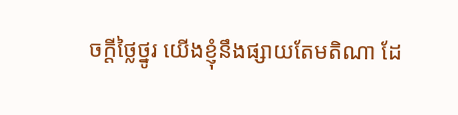ចក្ដីថ្លៃថ្នូរ យើងខ្ញុំនឹងផ្សាយតែមតិណា ដែ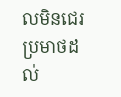លមិនជេរប្រមាថដល់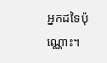អ្នកដទៃប៉ុណ្ណោះ។